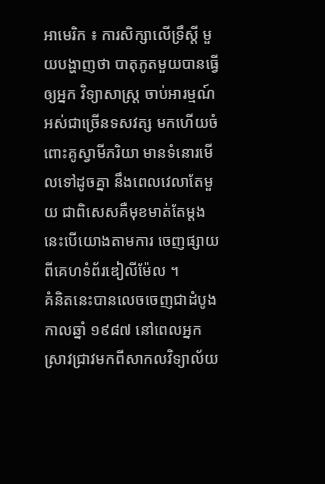អាមេរិក ៖ ការសិក្សាលើទ្រឹស្តី មួយបង្ហាញថា បាតុភូតមួយបានធ្វើឲ្យអ្នក វិទ្យាសាស្ត្រ ចាប់អារម្មណ៍អស់ជាច្រើនទសវត្ស មកហើយចំពោះគូស្វាមីភរិយា មានទំនោរមើលទៅដូចគ្នា នឹងពេលវេលាតែមួយ ជាពិសេសគឺមុខមាត់តែម្តងនេះបើយោងតាមការ ចេញផ្សាយពីគេហទំព័រឌៀលីម៉ែល ។
គំនិតនេះបានលេចចេញជាដំបូង កាលឆ្នាំ ១៩៨៧ នៅពេលអ្នកស្រាវជ្រាវមកពីសាកលវិទ្យាល័យ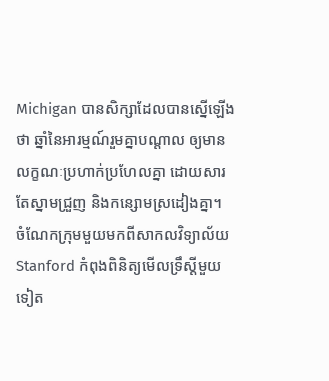Michigan បានសិក្សាដែលបានស្នើឡើងថា ឆ្នាំនៃអារម្មណ៍រួមគ្នាបណ្តាល ឲ្យមានលក្ខណៈប្រហាក់ប្រហែលគ្នា ដោយសារតែស្នាមជ្រួញ និងកន្សោមស្រដៀងគ្នា។
ចំណែកក្រុមមួយមកពីសាកលវិទ្យាល័យ Stanford កំពុងពិនិត្យមើលទ្រឹស្តីមួយទៀត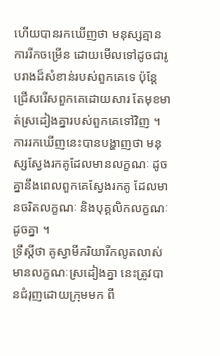ហើយបានរកឃើញថា មនុស្សគ្មានការរីកចម្រើន ដោយមើលទៅដូចជារូបរាងដ៏សំខាន់របស់ពួកគេទេ ប៉ុន្តែជ្រើសរើសពួកគេដោយសារ តែមុខមាត់ស្រដៀងគ្នារបស់ពួកគេទៅវិញ ។ ការរកឃើញនេះបានបង្ហាញថា មនុស្សស្វែងរកគូដែលមានលក្ខណៈ ដូចគ្នានឹងពេលពួកគេស្វែងរកគូ ដែលមានចរិតលក្ខណៈ និងបុគ្គលិកលក្ខណៈដូចគ្នា ។
ទ្រឹស្តីថា គូស្វាមីភរិយារីកលូតលាស់មានលក្ខណៈស្រដៀងគ្នា នេះត្រូវបានជំរុញដោយក្រុមមក ពី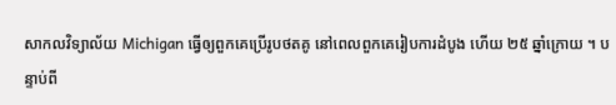សាកលវិទ្យាល័យ Michigan ធ្វើឲ្យពួកគេប្រើរូបថតគូ នៅពេលពួកគេរៀបការដំបូង ហើយ ២៥ ឆ្នាំក្រោយ ។ បន្ទាប់ពី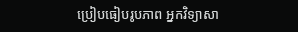ប្រៀបធៀបរូបភាព អ្នកវិទ្យាសា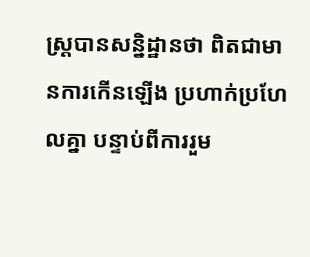ស្ត្របានសន្និដ្ឋានថា ពិតជាមានការកើនឡើង ប្រហាក់ប្រហែលគ្នា បន្ទាប់ពីការរួម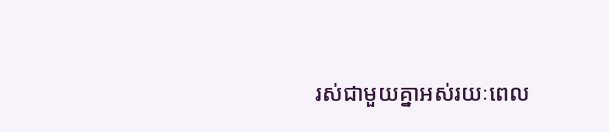រស់ជាមួយគ្នាអស់រយៈពេល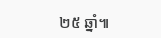២៥ ឆ្នាំ៕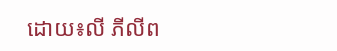ដោយ៖លី ភីលីព